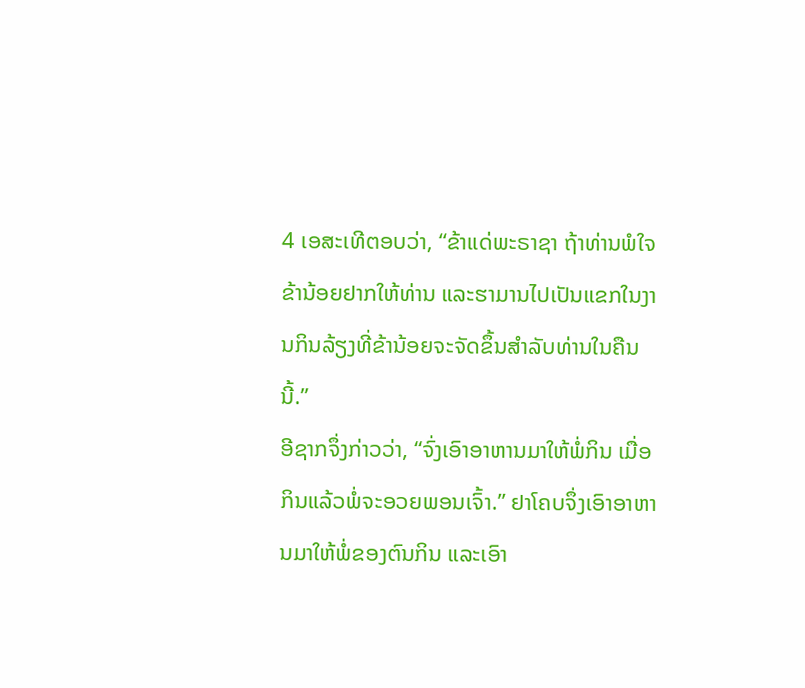4 ເອສະເທີຕອບວ່າ, “ຂ້າແດ່ພະຣາຊາ ຖ້າທ່ານພໍໃຈ ຂ້ານ້ອຍຢາກໃຫ້ທ່ານ ແລະຮາມານໄປເປັນແຂກໃນງານກິນລ້ຽງທີ່ຂ້ານ້ອຍຈະຈັດຂຶ້ນສຳລັບທ່ານໃນຄືນນີ້.”
ອີຊາກຈຶ່ງກ່າວວ່າ, “ຈົ່ງເອົາອາຫານມາໃຫ້ພໍ່ກິນ ເມື່ອກິນແລ້ວພໍ່ຈະອວຍພອນເຈົ້າ.” ຢາໂຄບຈຶ່ງເອົາອາຫານມາໃຫ້ພໍ່ຂອງຕົນກິນ ແລະເອົາ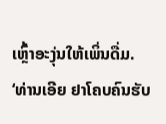ເຫຼົ້າອະງຸ່ນໃຫ້ເພິ່ນດື່ມ.
‘ທ່ານເອີຍ ຢາໂຄບຄົນຮັບ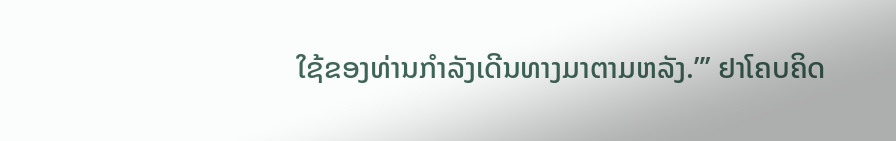ໃຊ້ຂອງທ່ານກຳລັງເດີນທາງມາຕາມຫລັງ.”’ ຢາໂຄບຄິດ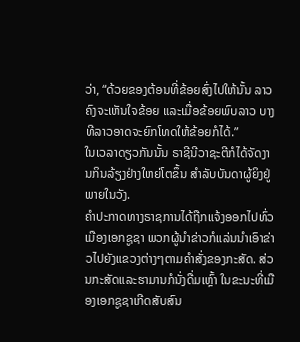ວ່າ, “ດ້ວຍຂອງຕ້ອນທີ່ຂ້ອຍສົ່ງໄປໃຫ້ນັ້ນ ລາວຄົງຈະເຫັນໃຈຂ້ອຍ ແລະເມື່ອຂ້ອຍພົບລາວ ບາງທີລາວອາດຈະຍົກໂທດໃຫ້ຂ້ອຍກໍໄດ້.”
ໃນເວລາດຽວກັນນັ້ນ ຣາຊີນີວາຊະຕີກໍໄດ້ຈັດງານກິນລ້ຽງຢ່າງໃຫຍ່ໂຕຂຶ້ນ ສຳລັບບັນດາຜູ້ຍິງຢູ່ພາຍໃນວັງ.
ຄຳປະກາດທາງຣາຊການໄດ້ຖືກແຈ້ງອອກໄປທົ່ວເມືອງເອກຊູຊາ ພວກຜູ້ນຳຂ່າວກໍແລ່ນນຳເອົາຂ່າວໄປຍັງແຂວງຕ່າງໆຕາມຄຳສັ່ງຂອງກະສັດ. ສ່ວນກະສັດແລະຮາມານກໍນັ່ງດື່ມເຫຼົ້າ ໃນຂະນະທີ່ເມືອງເອກຊູຊາເກີດສັບສົນ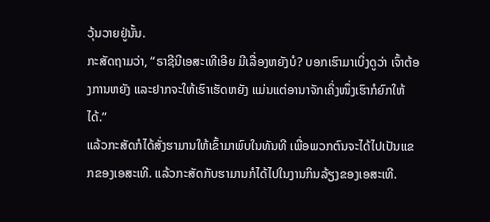ວຸ້ນວາຍຢູ່ນັ້ນ.
ກະສັດຖາມວ່າ, “ຣາຊີນີເອສະເທີເອີຍ ມີເລື່ອງຫຍັງບໍ? ບອກເຮົາມາເບິ່ງດູວ່າ ເຈົ້າຕ້ອງການຫຍັງ ແລະຢາກຈະໃຫ້ເຮົາເຮັດຫຍັງ ແມ່ນແຕ່ອານາຈັກເຄິ່ງໜຶ່ງເຮົາກໍຍົກໃຫ້ໄດ້.”
ແລ້ວກະສັດກໍໄດ້ສັ່ງຮາມານໃຫ້ເຂົ້າມາພົບໃນທັນທີ ເພື່ອພວກຕົນຈະໄດ້ໄປເປັນແຂກຂອງເອສະເທີ. ແລ້ວກະສັດກັບຮາມານກໍໄດ້ໄປໃນງານກິນລ້ຽງຂອງເອສະເທີ.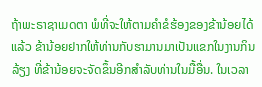ຖ້າພະຣາຊາເມດຕາ ພໍທີ່ຈະໃຫ້ຕາມຄຳຂໍຮ້ອງຂອງຂ້ານ້ອຍໄດ້ແລ້ວ ຂ້ານ້ອຍຢາກໃຫ້ທ່ານກັບຮາມານມາເປັນແຂກໃນງານກິນລ້ຽງ ທີ່ຂ້ານ້ອຍຈະຈັດຂຶ້ນອີກສຳລັບທ່ານໃນມື້ອື່ນ. ໃນເວລາ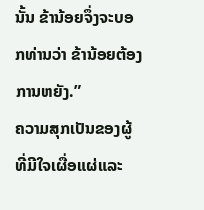ນັ້ນ ຂ້ານ້ອຍຈຶ່ງຈະບອກທ່ານວ່າ ຂ້ານ້ອຍຕ້ອງການຫຍັງ.”
ຄວາມສຸກເປັນຂອງຜູ້ທີ່ມີໃຈເຜື່ອແຜ່ແລະ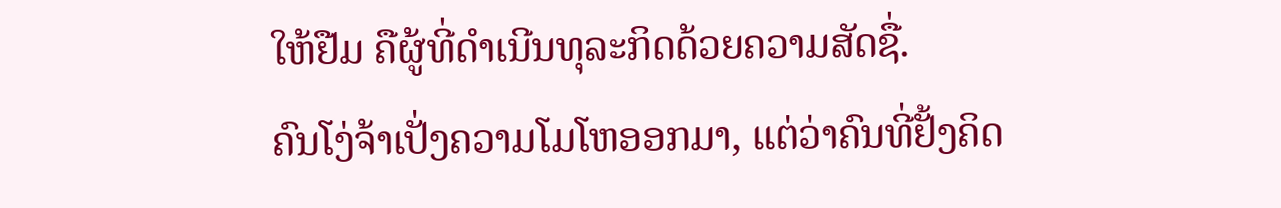ໃຫ້ຢືມ ຄືຜູ້ທີ່ດຳເນີນທຸລະກິດດ້ວຍຄວາມສັດຊື່.
ຄົນໂງ່ຈ້າເປັ່ງຄວາມໂມໂຫອອກມາ, ແຕ່ວ່າຄົນທີ່ຢັ້ງຄິດ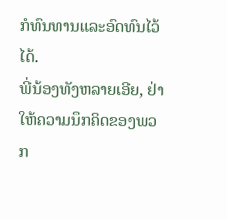ກໍທົນທານແລະອົດທົນໄວ້ໄດ້.
ພີ່ນ້ອງທັງຫລາຍເອີຍ, ຢ່າໃຫ້ຄວາມນຶກຄິດຂອງພວກ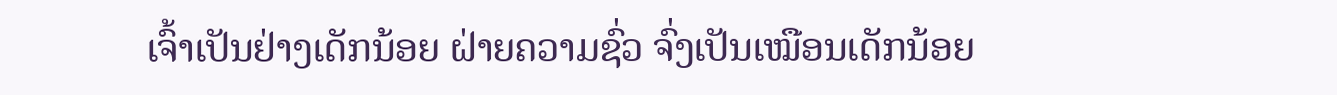ເຈົ້າເປັນຢ່າງເດັກນ້ອຍ ຝ່າຍຄວາມຊົ່ວ ຈົ່ງເປັນເໝືອນເດັກນ້ອຍ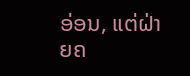ອ່ອນ, ແຕ່ຝ່າຍຄ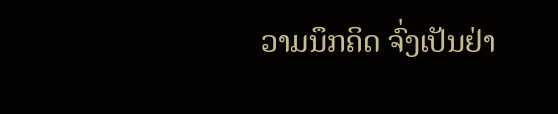ວາມນຶກຄິດ ຈົ່ງເປັນຢ່າ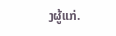ງຜູ້ແກ່.